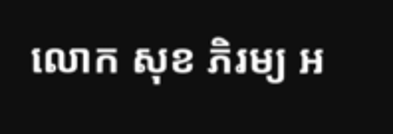លោក សុខ ភិរម្យ អ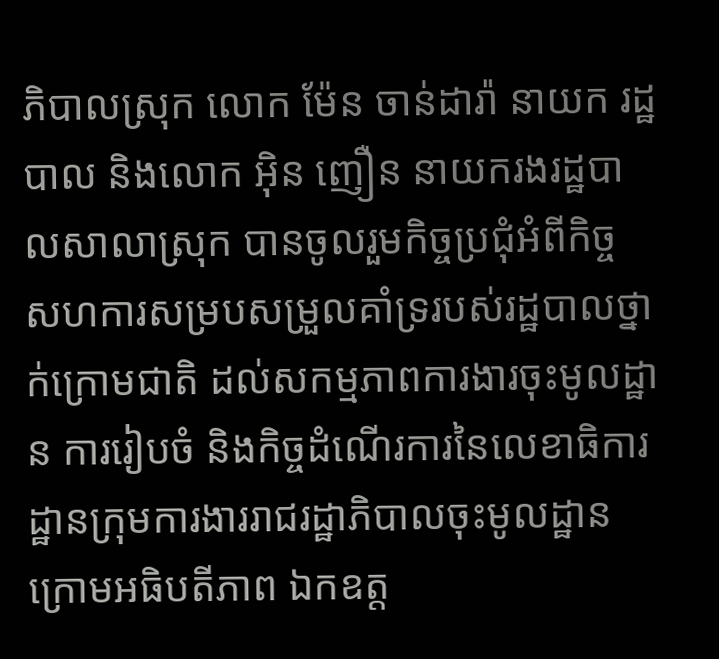ភិបាលស្រុក លោក ម៉ែន ចាន់ដារ៉ា នាយក រដ្ឋបាល និងលោក អ៊ិន ញឿន នាយករងរដ្ឋបាលសាលាស្រុក បានចូលរួមកិច្ចប្រជុំអំពីកិច្ច សហការសម្របសម្រួលគាំទ្ររបស់រដ្ឋបាលថ្នាក់ក្រោមជាតិ ដល់សកម្មភាពការងារចុះមូលដ្ឋាន ការរៀបចំ និងកិច្ចដំណើរការនៃលេខាធិការដ្ឋានក្រុមការងាររាជរដ្ឋាភិបាលចុះមូលដ្ឋាន ក្រោមអធិបតីភាព ឯកឧត្ត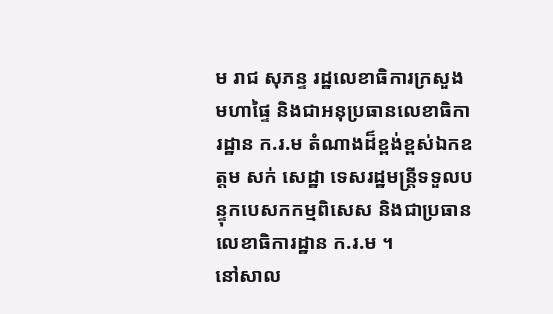ម រាជ សុភន្ទ រដ្ឋលេខាធិការក្រសួង មហាផ្ទៃ និងជាអនុប្រធានលេខាធិការដ្ឋាន ក.រ.ម តំណាងដ៏ខ្ពង់ខ្ពស់ឯកឧត្តម សក់ សេដ្ឋា ទេសរដ្ឋមន្ត្រីទទួលបន្ទុកបេសកកម្មពិសេស និងជាប្រធានលេខាធិការដ្ឋាន ក.រ.ម ។
នៅសាល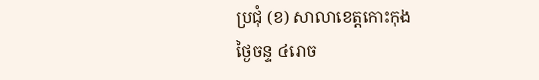ប្រជុំ (ខ) សាលាខេត្តកោះកុង
ថ្ងៃចន្ទ ៤រោច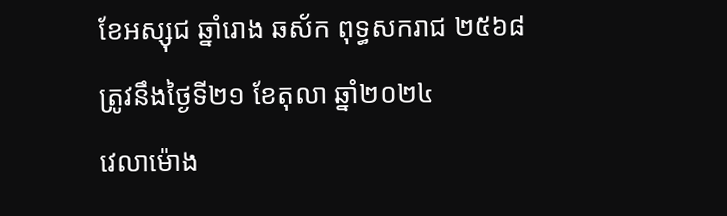ខែអស្សុជ ឆ្នាំរោង ឆស័ក ពុទ្ធសករាជ ២៥៦៨
ត្រូវនឹងថ្ងៃទី២១ ខែតុលា ឆ្នាំ២០២៤
វេលាម៉ោង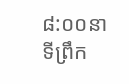៨:០០នាទីព្រឹក